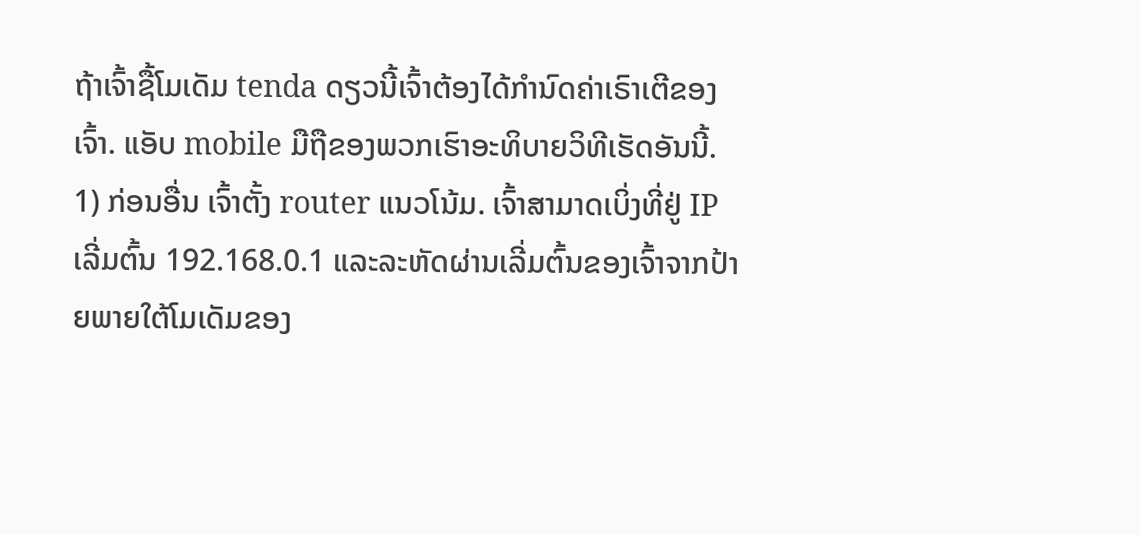ຖ້າເຈົ້າຊື້ໂມເດັມ tenda ດຽວນີ້ເຈົ້າຕ້ອງໄດ້ກໍານົດຄ່າເຣົາເຕີຂອງເຈົ້າ. ແອັບ mobile ມືຖືຂອງພວກເຮົາອະທິບາຍວິທີເຮັດອັນນີ້.
1) ກ່ອນອື່ນ ເຈົ້າຕັ້ງ router ແນວໂນ້ມ. ເຈົ້າສາມາດເບິ່ງທີ່ຢູ່ IP ເລີ່ມຕົ້ນ 192.168.0.1 ແລະລະຫັດຜ່ານເລີ່ມຕົ້ນຂອງເຈົ້າຈາກປ້າຍພາຍໃຕ້ໂມເດັມຂອງ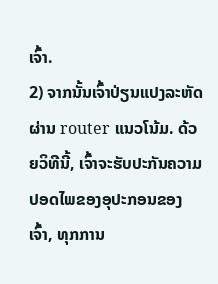ເຈົ້າ.
2) ຈາກນັ້ນເຈົ້າປ່ຽນແປງລະຫັດຜ່ານ router ແນວໂນ້ມ. ດ້ວຍວິທີນີ້, ເຈົ້າຈະຮັບປະກັນຄວາມປອດໄພຂອງອຸປະກອນຂອງເຈົ້າ, ທຸກການ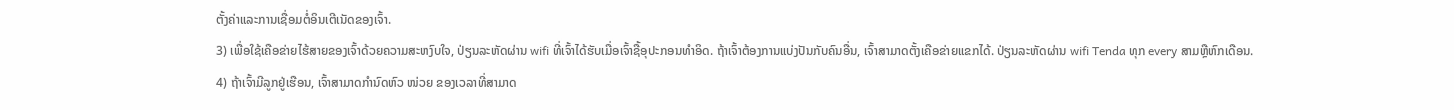ຕັ້ງຄ່າແລະການເຊື່ອມຕໍ່ອິນເຕີເນັດຂອງເຈົ້າ.
3) ເພື່ອໃຊ້ເຄືອຂ່າຍໄຮ້ສາຍຂອງເຈົ້າດ້ວຍຄວາມສະຫງົບໃຈ, ປ່ຽນລະຫັດຜ່ານ wifi ທີ່ເຈົ້າໄດ້ຮັບເມື່ອເຈົ້າຊື້ອຸປະກອນທໍາອິດ. ຖ້າເຈົ້າຕ້ອງການແບ່ງປັນກັບຄົນອື່ນ, ເຈົ້າສາມາດຕັ້ງເຄືອຂ່າຍແຂກໄດ້. ປ່ຽນລະຫັດຜ່ານ wifi Tenda ທຸກ every ສາມຫຼືຫົກເດືອນ.
4) ຖ້າເຈົ້າມີລູກຢູ່ເຮືອນ, ເຈົ້າສາມາດກໍານົດຫົວ ໜ່ວຍ ຂອງເວລາທີ່ສາມາດ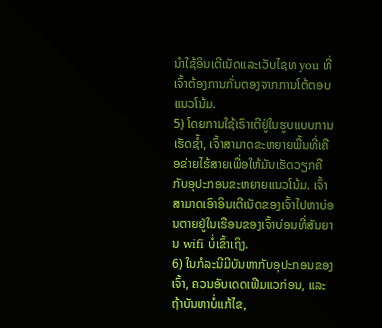ນໍາໃຊ້ອິນເຕີເນັດແລະເວັບໄຊທ you ທີ່ເຈົ້າຕ້ອງການກັ່ນຕອງຈາກການໂຕ້ຕອບແນວໂນ້ມ.
5) ໂດຍການໃຊ້ເຣົາເຕີຢູ່ໃນຮູບແບບການເຮັດຊ້ຳ, ເຈົ້າສາມາດຂະຫຍາຍພື້ນທີ່ເຄືອຂ່າຍໄຮ້ສາຍເພື່ອໃຫ້ມັນເຮັດວຽກຄືກັບອຸປະກອນຂະຫຍາຍແນວໂນ້ມ. ເຈົ້າສາມາດເອົາອິນເຕີເນັດຂອງເຈົ້າໄປຫາບ່ອນຕາຍຢູ່ໃນເຮືອນຂອງເຈົ້າບ່ອນທີ່ສັນຍານ wifi ບໍ່ເຂົ້າເຖິງ.
6) ໃນກໍລະນີມີບັນຫາກັບອຸປະກອນຂອງເຈົ້າ, ຄວນອັບເດດເຟີມແວກ່ອນ, ແລະຖ້າບັນຫາບໍ່ແກ້ໄຂ,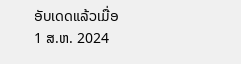ອັບເດດແລ້ວເມື່ອ
1 ສ.ຫ. 2024